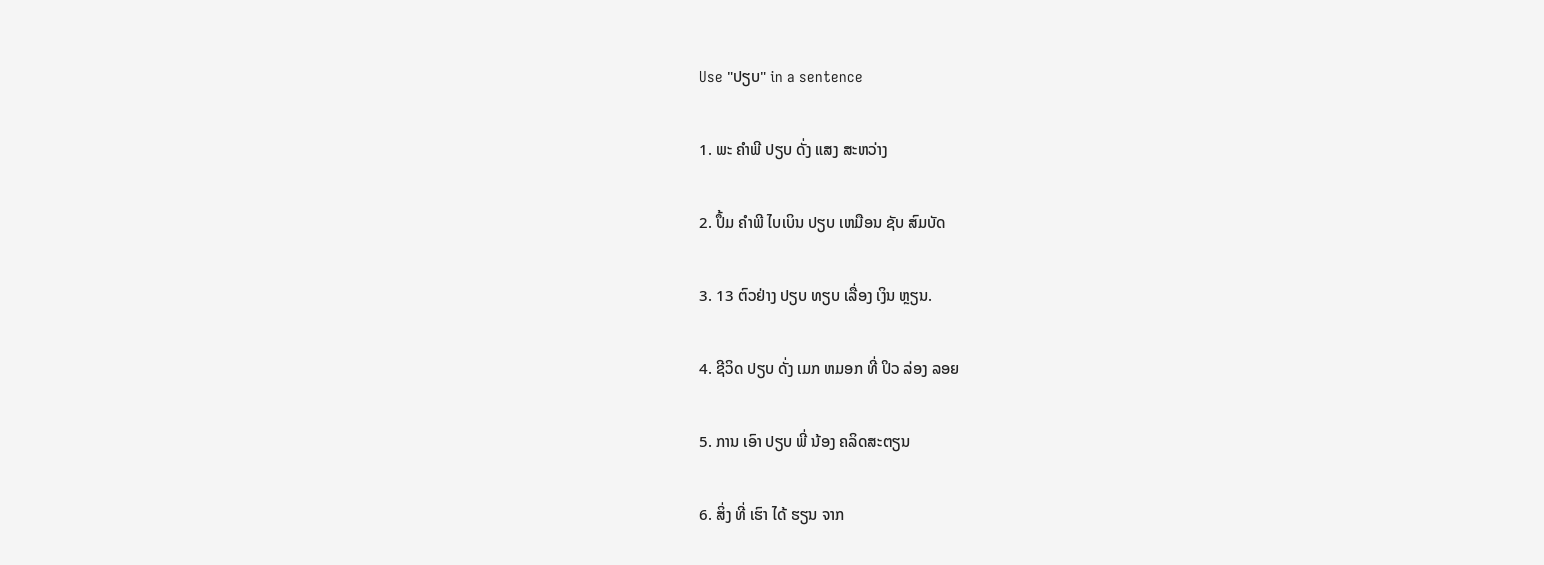Use "ປຽບ" in a sentence

1. ພະ ຄໍາພີ ປຽບ ດັ່ງ ແສງ ສະຫວ່າງ

2. ປຶ້ມ ຄໍາພີ ໄບເບິນ ປຽບ ເຫມືອນ ຊັບ ສົມບັດ

3. 13 ຕົວຢ່າງ ປຽບ ທຽບ ເລື່ອງ ເງິນ ຫຼຽນ.

4. ຊີວິດ ປຽບ ດັ່ງ ເມກ ຫມອກ ທີ່ ປິວ ລ່ອງ ລອຍ

5. ການ ເອົາ ປຽບ ພີ່ ນ້ອງ ຄລິດສະຕຽນ

6. ສິ່ງ ທີ່ ເຮົາ ໄດ້ ຮຽນ ຈາກ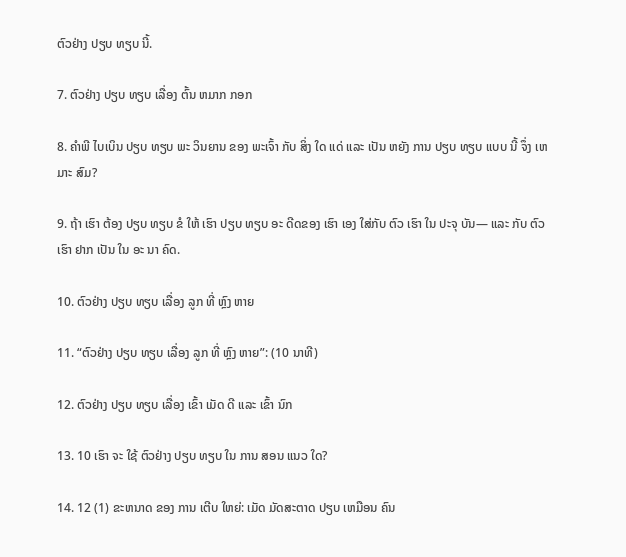ຕົວຢ່າງ ປຽບ ທຽບ ນີ້.

7. ຕົວຢ່າງ ປຽບ ທຽບ ເລື່ອງ ຕົ້ນ ຫມາກ ກອກ

8. ຄໍາພີ ໄບເບິນ ປຽບ ທຽບ ພະ ວິນຍານ ຂອງ ພະເຈົ້າ ກັບ ສິ່ງ ໃດ ແດ່ ແລະ ເປັນ ຫຍັງ ການ ປຽບ ທຽບ ແບບ ນີ້ ຈຶ່ງ ເຫມາະ ສົມ?

9. ຖ້າ ເຮົາ ຕ້ອງ ປຽບ ທຽບ ຂໍ ໃຫ້ ເຮົາ ປຽບ ທຽບ ອະ ດີດຂອງ ເຮົາ ເອງ ໃສ່ກັບ ຕົວ ເຮົາ ໃນ ປະຈຸ ບັນ— ແລະ ກັບ ຕົວ ເຮົາ ຢາກ ເປັນ ໃນ ອະ ນາ ຄົດ.

10. ຕົວຢ່າງ ປຽບ ທຽບ ເລື່ອງ ລູກ ທີ່ ຫຼົງ ຫາຍ

11. “ຕົວຢ່າງ ປຽບ ທຽບ ເລື່ອງ ລູກ ທີ່ ຫຼົງ ຫາຍ”: (10 ນາທີ)

12. ຕົວຢ່າງ ປຽບ ທຽບ ເລື່ອງ ເຂົ້າ ເມັດ ດີ ແລະ ເຂົ້າ ນົກ

13. 10 ເຮົາ ຈະ ໃຊ້ ຕົວຢ່າງ ປຽບ ທຽບ ໃນ ການ ສອນ ແນວ ໃດ?

14. 12 (1) ຂະຫນາດ ຂອງ ການ ເຕີບ ໃຫຍ່: ເມັດ ມັດສະຕາດ ປຽບ ເຫມືອນ ຄົນ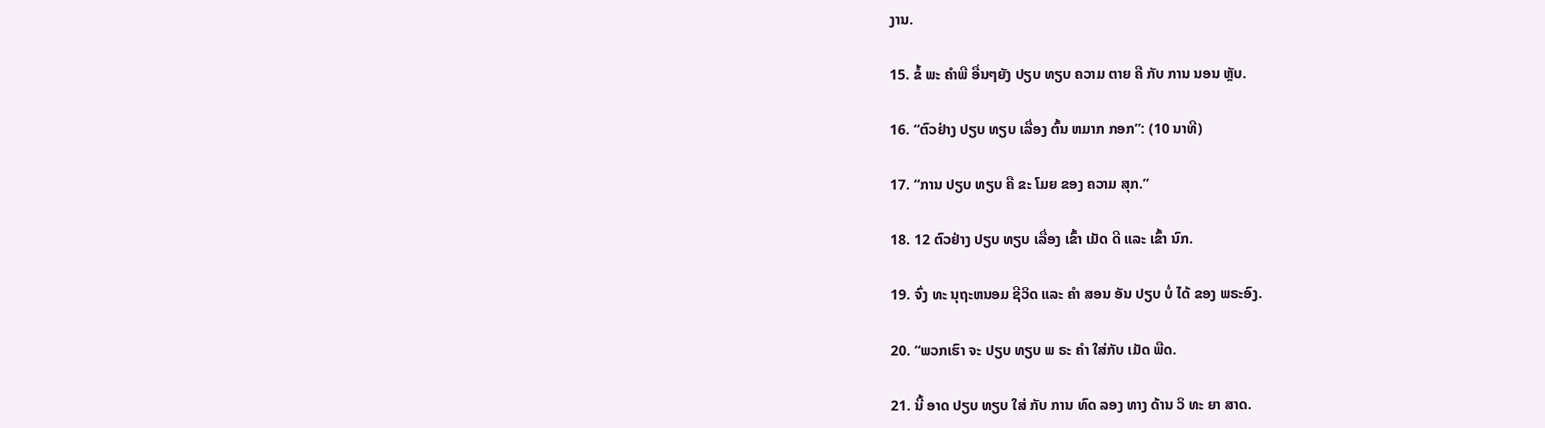ງານ.

15. ຂໍ້ ພະ ຄໍາພີ ອື່ນໆຍັງ ປຽບ ທຽບ ຄວາມ ຕາຍ ຄື ກັບ ການ ນອນ ຫຼັບ.

16. “ຕົວຢ່າງ ປຽບ ທຽບ ເລື່ອງ ຕົ້ນ ຫມາກ ກອກ”: (10 ນາທີ)

17. “ການ ປຽບ ທຽບ ຄື ຂະ ໂມຍ ຂອງ ຄວາມ ສຸກ.”

18. 12 ຕົວຢ່າງ ປຽບ ທຽບ ເລື່ອງ ເຂົ້າ ເມັດ ດີ ແລະ ເຂົ້າ ນົກ.

19. ຈົ່ງ ທະ ນຸຖະຫນອມ ຊີວິດ ແລະ ຄໍາ ສອນ ອັນ ປຽບ ບໍ່ ໄດ້ ຂອງ ພຣະອົງ.

20. “ພວກເຮົາ ຈະ ປຽບ ທຽບ ພ ຣະ ຄໍາ ໃສ່ກັບ ເມັດ ພືດ.

21. ນີ້ ອາດ ປຽບ ທຽບ ໃສ່ ກັບ ການ ທົດ ລອງ ທາງ ດ້ານ ວິ ທະ ຍາ ສາດ.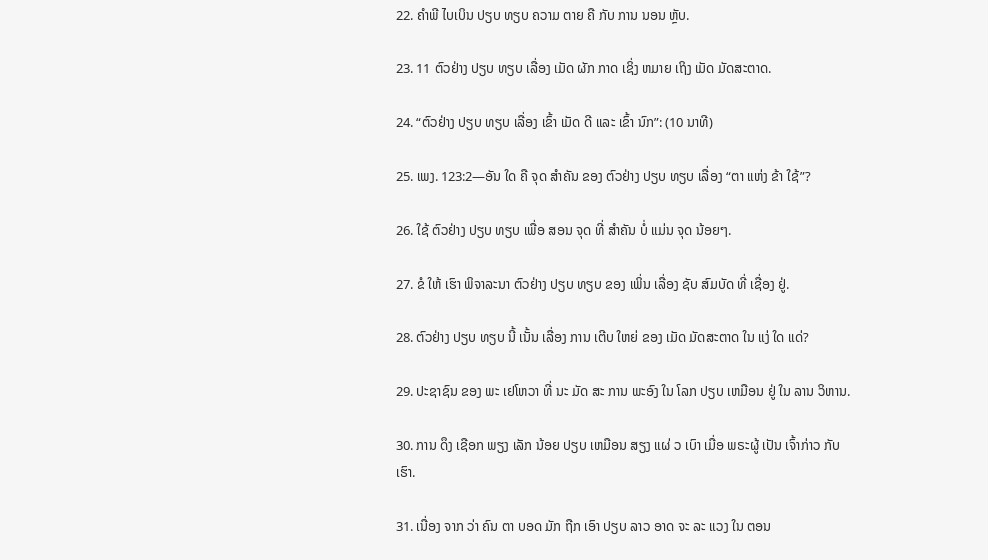22. ຄໍາພີ ໄບເບິນ ປຽບ ທຽບ ຄວາມ ຕາຍ ຄື ກັບ ການ ນອນ ຫຼັບ.

23. 11 ຕົວຢ່າງ ປຽບ ທຽບ ເລື່ອງ ເມັດ ຜັກ ກາດ ເຊິ່ງ ຫມາຍ ເຖິງ ເມັດ ມັດສະຕາດ.

24. “ຕົວຢ່າງ ປຽບ ທຽບ ເລື່ອງ ເຂົ້າ ເມັດ ດີ ແລະ ເຂົ້າ ນົກ”: (10 ນາທີ)

25. ເພງ. 123:2—ອັນ ໃດ ຄື ຈຸດ ສໍາຄັນ ຂອງ ຕົວຢ່າງ ປຽບ ທຽບ ເລື່ອງ “ຕາ ແຫ່ງ ຂ້າ ໃຊ້”?

26. ໃຊ້ ຕົວຢ່າງ ປຽບ ທຽບ ເພື່ອ ສອນ ຈຸດ ທີ່ ສໍາຄັນ ບໍ່ ແມ່ນ ຈຸດ ນ້ອຍໆ.

27. ຂໍ ໃຫ້ ເຮົາ ພິຈາລະນາ ຕົວຢ່າງ ປຽບ ທຽບ ຂອງ ເພິ່ນ ເລື່ອງ ຊັບ ສົມບັດ ທີ່ ເຊື່ອງ ຢູ່.

28. ຕົວຢ່າງ ປຽບ ທຽບ ນີ້ ເນັ້ນ ເລື່ອງ ການ ເຕີບ ໃຫຍ່ ຂອງ ເມັດ ມັດສະຕາດ ໃນ ແງ່ ໃດ ແດ່?

29. ປະຊາຊົນ ຂອງ ພະ ເຢໂຫວາ ທີ່ ນະ ມັດ ສະ ການ ພະອົງ ໃນ ໂລກ ປຽບ ເຫມືອນ ຢູ່ ໃນ ລານ ວິຫານ.

30. ການ ດຶງ ເຊືອກ ພຽງ ເລັກ ນ້ອຍ ປຽບ ເຫມືອນ ສຽງ ແຜ່ ວ ເບົາ ເມື່ອ ພຣະຜູ້ ເປັນ ເຈົ້າກ່າວ ກັບ ເຮົາ.

31. ເນື່ອງ ຈາກ ວ່າ ຄົນ ຕາ ບອດ ມັກ ຖືກ ເອົາ ປຽບ ລາວ ອາດ ຈະ ລະ ແວງ ໃນ ຕອນ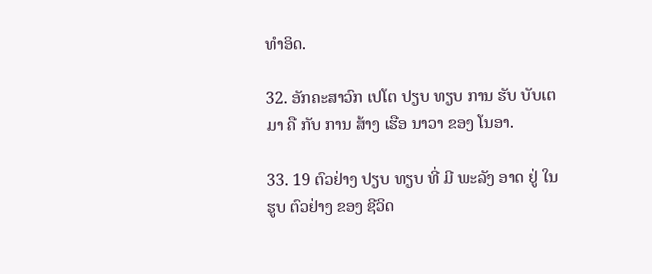ທໍາອິດ.

32. ອັກຄະສາວົກ ເປໂຕ ປຽບ ທຽບ ການ ຮັບ ບັບເຕມາ ຄື ກັບ ການ ສ້າງ ເຮືອ ນາວາ ຂອງ ໂນອາ.

33. 19 ຕົວຢ່າງ ປຽບ ທຽບ ທີ່ ມີ ພະລັງ ອາດ ຢູ່ ໃນ ຮູບ ຕົວຢ່າງ ຂອງ ຊີວິດ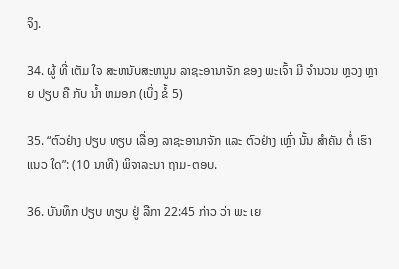ຈິງ.

34. ຜູ້ ທີ່ ເຕັມ ໃຈ ສະຫນັບສະຫນູນ ລາຊະອານາຈັກ ຂອງ ພະເຈົ້າ ມີ ຈໍານວນ ຫຼວງ ຫຼາຍ ປຽບ ຄື ກັບ ນໍ້າ ຫມອກ (ເບິ່ງ ຂໍ້ 5)

35. “ຕົວຢ່າງ ປຽບ ທຽບ ເລື່ອງ ລາຊະອານາຈັກ ແລະ ຕົວຢ່າງ ເຫຼົ່າ ນັ້ນ ສໍາຄັນ ຕໍ່ ເຮົາ ແນວ ໃດ”: (10 ນາທີ) ພິຈາລະນາ ຖາມ-ຕອບ.

36. ບັນທຶກ ປຽບ ທຽບ ຢູ່ ລືກາ 22:45 ກ່າວ ວ່າ ພະ ເຍ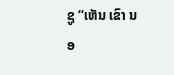ຊູ “ເຫັນ ເຂົາ ນອ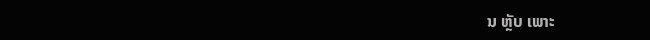ນ ຫຼັບ ເພາະ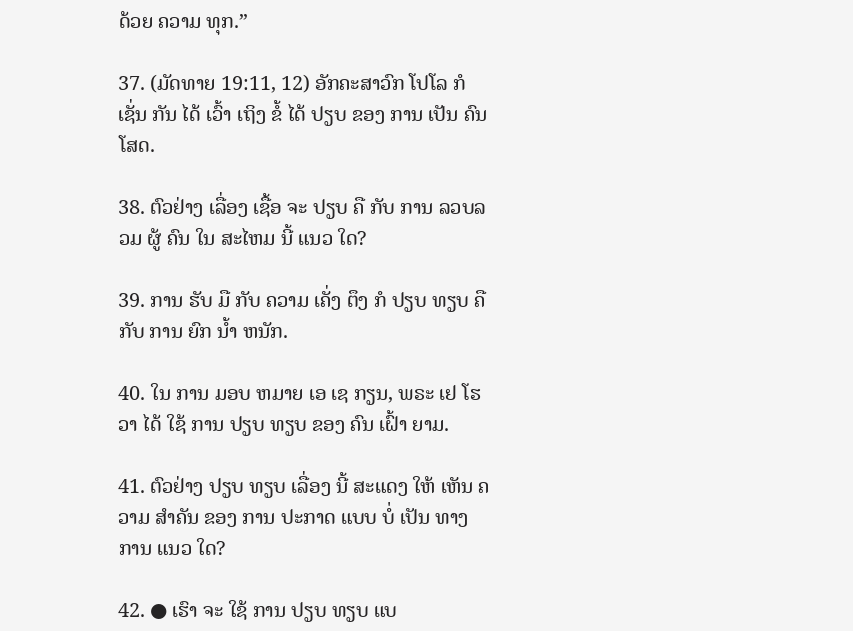ດ້ວຍ ຄວາມ ທຸກ.”

37. (ມັດທາຍ 19:11, 12) ອັກຄະສາວົກ ໂປໂລ ກໍ ເຊັ່ນ ກັນ ໄດ້ ເວົ້າ ເຖິງ ຂໍ້ ໄດ້ ປຽບ ຂອງ ການ ເປັນ ຄົນ ໂສດ.

38. ຕົວຢ່າງ ເລື່ອງ ເຊື້ອ ຈະ ປຽບ ຄື ກັບ ການ ລວບລວມ ຜູ້ ຄົນ ໃນ ສະໄຫມ ນີ້ ແນວ ໃດ?

39. ການ ຮັບ ມື ກັບ ຄວາມ ເຄັ່ງ ຕຶງ ກໍ ປຽບ ທຽບ ຄື ກັບ ການ ຍົກ ນໍ້າ ຫນັກ.

40. ໃນ ການ ມອບ ຫມາຍ ເອ ເຊ ກຽນ, ພຣະ ເຢ ໂຮ ວາ ໄດ້ ໃຊ້ ການ ປຽບ ທຽບ ຂອງ ຄົນ ເຝົ້າ ຍາມ.

41. ຕົວຢ່າງ ປຽບ ທຽບ ເລື່ອງ ນີ້ ສະແດງ ໃຫ້ ເຫັນ ຄວາມ ສໍາຄັນ ຂອງ ການ ປະກາດ ແບບ ບໍ່ ເປັນ ທາງ ການ ແນວ ໃດ?

42. ● ເຮົາ ຈະ ໃຊ້ ການ ປຽບ ທຽບ ແບ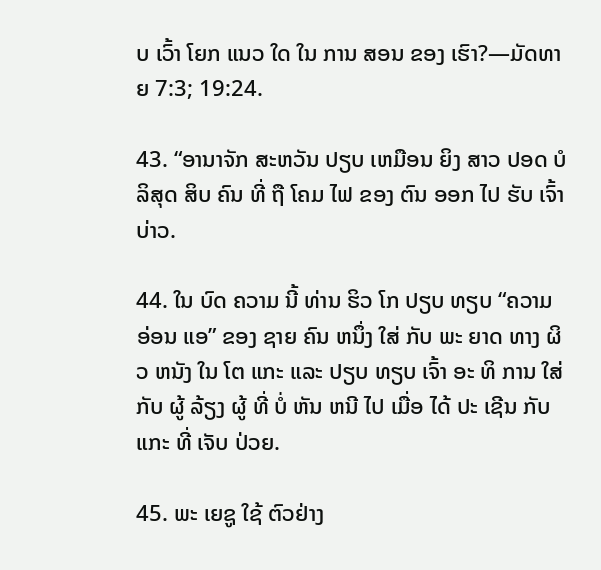ບ ເວົ້າ ໂຍກ ແນວ ໃດ ໃນ ການ ສອນ ຂອງ ເຮົາ?—ມັດທາຍ 7:3; 19:24.

43. “ອານາຈັກ ສະຫວັນ ປຽບ ເຫມືອນ ຍິງ ສາວ ປອດ ບໍ ລິສຸດ ສິບ ຄົນ ທີ່ ຖື ໂຄມ ໄຟ ຂອງ ຕົນ ອອກ ໄປ ຮັບ ເຈົ້າບ່າວ.

44. ໃນ ບົດ ຄວາມ ນີ້ ທ່ານ ຮິວ ໂກ ປຽບ ທຽບ “ຄວາມ ອ່ອນ ແອ” ຂອງ ຊາຍ ຄົນ ຫນຶ່ງ ໃສ່ ກັບ ພະ ຍາດ ທາງ ຜິວ ຫນັງ ໃນ ໂຕ ແກະ ແລະ ປຽບ ທຽບ ເຈົ້າ ອະ ທິ ການ ໃສ່ ກັບ ຜູ້ ລ້ຽງ ຜູ້ ທີ່ ບໍ່ ຫັນ ຫນີ ໄປ ເມື່ອ ໄດ້ ປະ ເຊີນ ກັບ ແກະ ທີ່ ເຈັບ ປ່ວຍ.

45. ພະ ເຍຊູ ໃຊ້ ຕົວຢ່າງ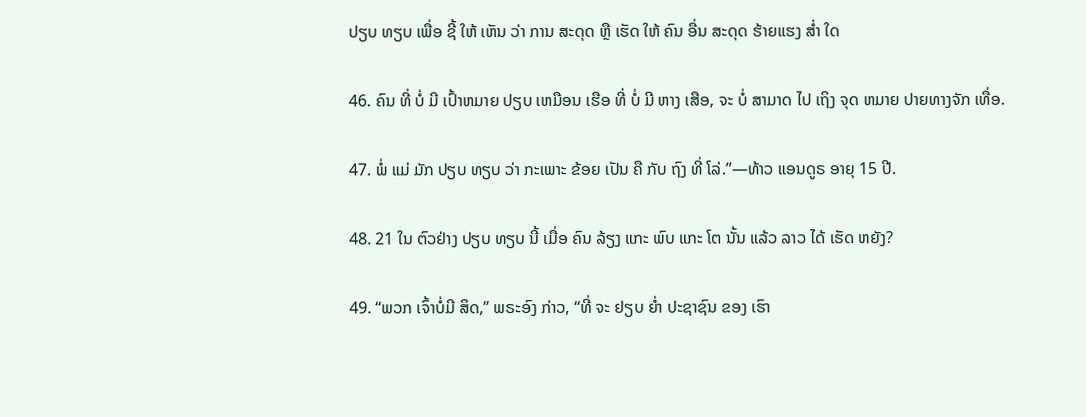ປຽບ ທຽບ ເພື່ອ ຊີ້ ໃຫ້ ເຫັນ ວ່າ ການ ສະດຸດ ຫຼື ເຮັດ ໃຫ້ ຄົນ ອື່ນ ສະດຸດ ຮ້າຍແຮງ ສໍ່າ ໃດ

46. ຄົນ ທີ່ ບໍ່ ມີ ເປົ້າຫມາຍ ປຽບ ເຫມືອນ ເຮືອ ທີ່ ບໍ່ ມີ ຫາງ ເສືອ, ຈະ ບໍ່ ສາມາດ ໄປ ເຖິງ ຈຸດ ຫມາຍ ປາຍທາງຈັກ ເທື່ອ.

47. ພໍ່ ແມ່ ມັກ ປຽບ ທຽບ ວ່າ ກະເພາະ ຂ້ອຍ ເປັນ ຄື ກັບ ຖົງ ທີ່ ໂລ່.”—ທ້າວ ແອນດູຣ ອາຍຸ 15 ປີ.

48. 21 ໃນ ຕົວຢ່າງ ປຽບ ທຽບ ນີ້ ເມື່ອ ຄົນ ລ້ຽງ ແກະ ພົບ ແກະ ໂຕ ນັ້ນ ແລ້ວ ລາວ ໄດ້ ເຮັດ ຫຍັງ?

49. “ພວກ ເຈົ້າບໍ່ມີ ສິດ,” ພຣະອົງ ກ່າວ, “ທີ່ ຈະ ຢຽບ ຍ່ຳ ປະຊາຊົນ ຂອງ ເຮົາ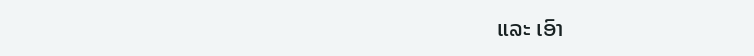ແລະ ເອົາ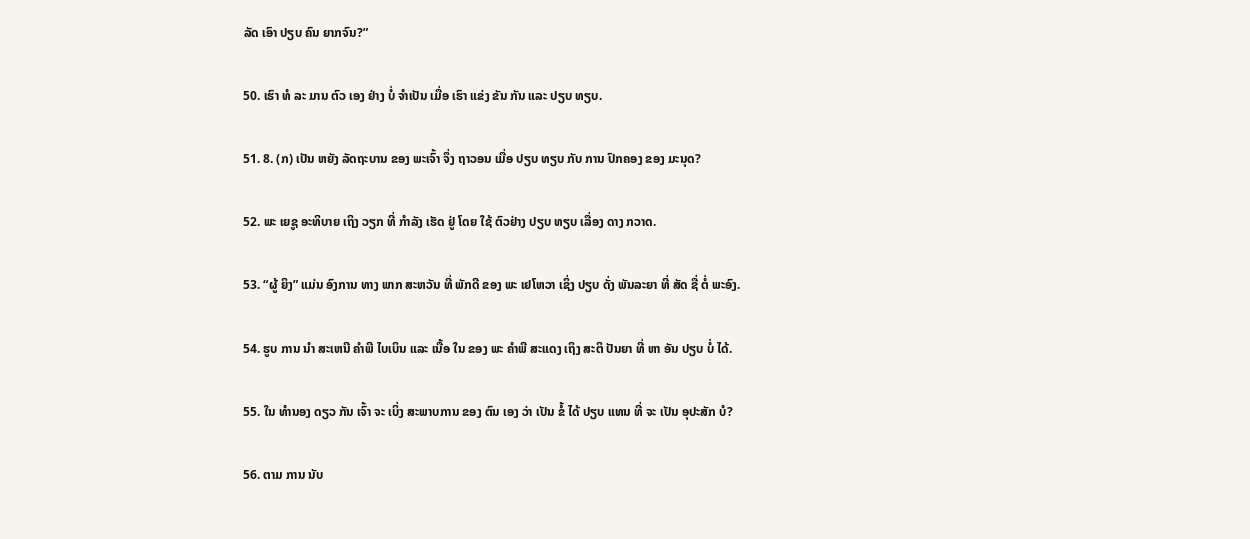ລັດ ເອົາ ປຽບ ຄົນ ຍາກຈົນ?”

50. ເຮົາ ທໍ ລະ ມານ ຕົວ ເອງ ຢ່າງ ບໍ່ ຈໍາເປັນ ເມື່ອ ເຮົາ ແຂ່ງ ຂັນ ກັນ ແລະ ປຽບ ທຽບ.

51. 8. (ກ) ເປັນ ຫຍັງ ລັດຖະບານ ຂອງ ພະເຈົ້າ ຈຶ່ງ ຖາວອນ ເມື່ອ ປຽບ ທຽບ ກັບ ການ ປົກຄອງ ຂອງ ມະນຸດ?

52. ພະ ເຍຊູ ອະທິບາຍ ເຖິງ ວຽກ ທີ່ ກໍາລັງ ເຮັດ ຢູ່ ໂດຍ ໃຊ້ ຕົວຢ່າງ ປຽບ ທຽບ ເລື່ອງ ດາງ ກວາດ.

53. “ຜູ້ ຍິງ” ແມ່ນ ອົງການ ທາງ ພາກ ສະຫວັນ ທີ່ ພັກດີ ຂອງ ພະ ເຢໂຫວາ ເຊິ່ງ ປຽບ ດັ່ງ ພັນລະຍາ ທີ່ ສັດ ຊື່ ຕໍ່ ພະອົງ.

54. ຮູບ ການ ນໍາ ສະເຫນີ ຄໍາພີ ໄບເບິນ ແລະ ເນື້ອ ໃນ ຂອງ ພະ ຄໍາພີ ສະແດງ ເຖິງ ສະຕິ ປັນຍາ ທີ່ ຫາ ອັນ ປຽບ ບໍ່ ໄດ້.

55. ໃນ ທໍານອງ ດຽວ ກັນ ເຈົ້າ ຈະ ເບິ່ງ ສະພາບການ ຂອງ ຕົນ ເອງ ວ່າ ເປັນ ຂໍ້ ໄດ້ ປຽບ ແທນ ທີ່ ຈະ ເປັນ ອຸປະສັກ ບໍ?

56. ຕາມ ການ ນັບ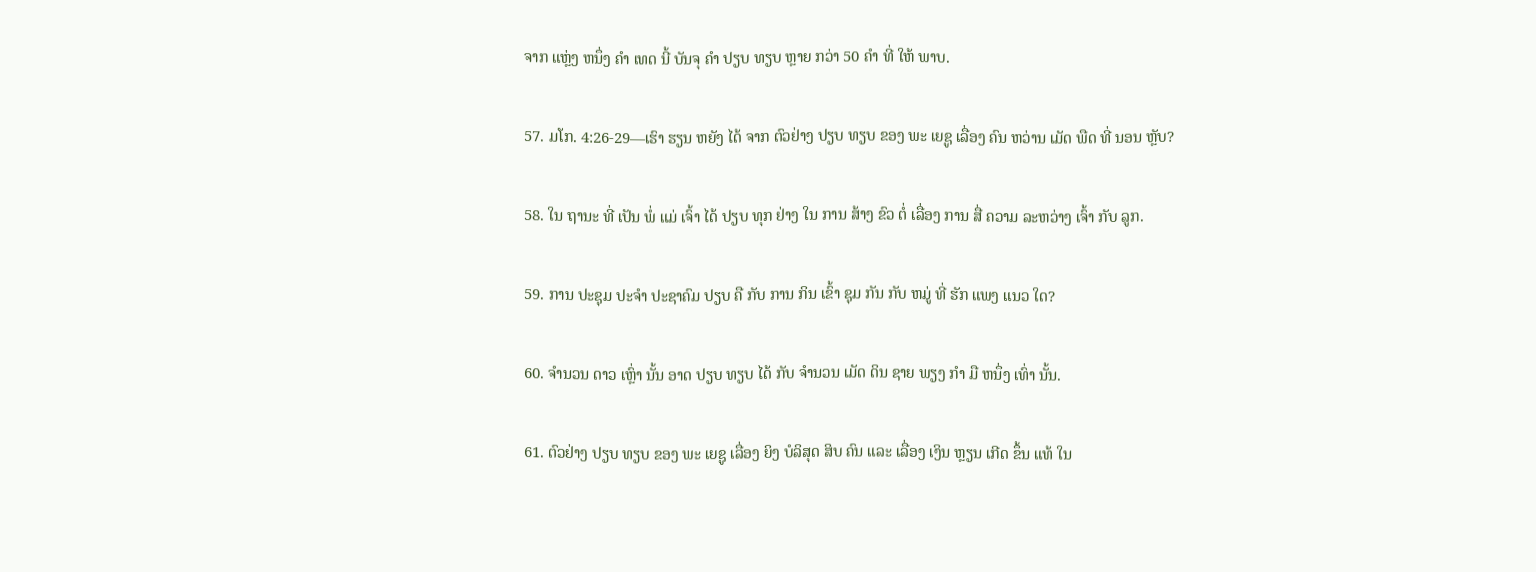ຈາກ ແຫຼ່ງ ຫນຶ່ງ ຄໍາ ເທດ ນີ້ ບັນຈຸ ຄໍາ ປຽບ ທຽບ ຫຼາຍ ກວ່າ 50 ຄໍາ ທີ່ ໃຫ້ ພາບ.

57. ມໂກ. 4:26-29—ເຮົາ ຮຽນ ຫຍັງ ໄດ້ ຈາກ ຕົວຢ່າງ ປຽບ ທຽບ ຂອງ ພະ ເຍຊູ ເລື່ອງ ຄົນ ຫວ່ານ ເມັດ ພືດ ທີ່ ນອນ ຫຼັບ?

58. ໃນ ຖານະ ທີ່ ເປັນ ພໍ່ ແມ່ ເຈົ້າ ໄດ້ ປຽບ ທຸກ ຢ່າງ ໃນ ການ ສ້າງ ຂົວ ຕໍ່ ເລື່ອງ ການ ສື່ ຄວາມ ລະຫວ່າງ ເຈົ້າ ກັບ ລູກ.

59. ການ ປະຊຸມ ປະຈໍາ ປະຊາຄົມ ປຽບ ຄື ກັບ ການ ກິນ ເຂົ້າ ຊຸມ ກັນ ກັບ ຫມູ່ ທີ່ ຮັກ ແພງ ແນວ ໃດ?

60. ຈໍານວນ ດາວ ເຫຼົ່າ ນັ້ນ ອາດ ປຽບ ທຽບ ໄດ້ ກັບ ຈໍານວນ ເມັດ ດິນ ຊາຍ ພຽງ ກໍາ ມື ຫນຶ່ງ ເທົ່າ ນັ້ນ.

61. ຕົວຢ່າງ ປຽບ ທຽບ ຂອງ ພະ ເຍຊູ ເລື່ອງ ຍິງ ບໍລິສຸດ ສິບ ຄົນ ແລະ ເລື່ອງ ເງິນ ຫຼຽນ ເກີດ ຂຶ້ນ ແທ້ ໃນ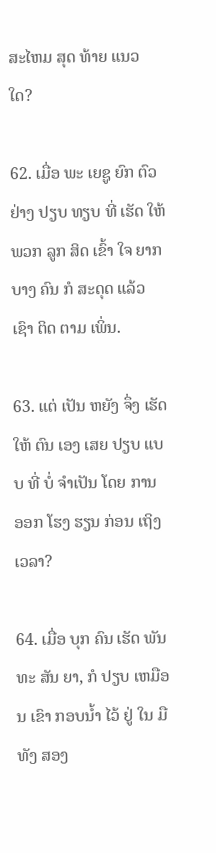ສະໄຫມ ສຸດ ທ້າຍ ແນວ ໃດ?

62. ເມື່ອ ພະ ເຍຊູ ຍົກ ຕົວຢ່າງ ປຽບ ທຽບ ທີ່ ເຮັດ ໃຫ້ ພວກ ລູກ ສິດ ເຂົ້າ ໃຈ ຍາກ ບາງ ຄົນ ກໍ ສະດຸດ ແລ້ວ ເຊົາ ຕິດ ຕາມ ເພິ່ນ.

63. ແຕ່ ເປັນ ຫຍັງ ຈຶ່ງ ເຮັດ ໃຫ້ ຕົນ ເອງ ເສຍ ປຽບ ແບບ ທີ່ ບໍ່ ຈໍາເປັນ ໂດຍ ການ ອອກ ໂຮງ ຮຽນ ກ່ອນ ເຖິງ ເວລາ?

64. ເມື່ອ ບຸກ ຄົນ ເຮັດ ພັນ ທະ ສັນ ຍາ, ກໍ ປຽບ ເຫມືອນ ເຂົາ ກອບນ້ຳ ໄວ້ ຢູ່ ໃນ ມື ທັງ ສອງ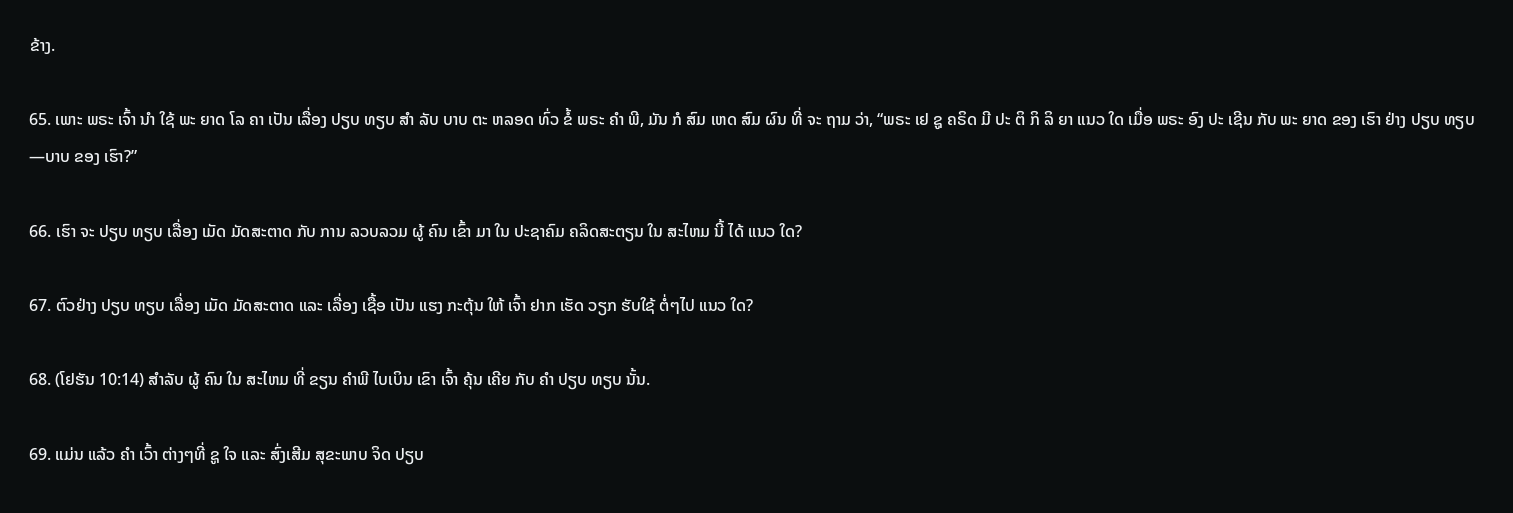ຂ້າງ.

65. ເພາະ ພຣະ ເຈົ້າ ນໍາ ໃຊ້ ພະ ຍາດ ໂລ ຄາ ເປັນ ເລື່ອງ ປຽບ ທຽບ ສໍາ ລັບ ບາບ ຕະ ຫລອດ ທົ່ວ ຂໍ້ ພຣະ ຄໍາ ພີ, ມັນ ກໍ ສົມ ເຫດ ສົມ ຜົນ ທີ່ ຈະ ຖາມ ວ່າ, “ພຣະ ເຢ ຊູ ຄຣິດ ມີ ປະ ຕິ ກິ ລິ ຍາ ແນວ ໃດ ເມື່ອ ພຣະ ອົງ ປະ ເຊີນ ກັບ ພະ ຍາດ ຂອງ ເຮົາ ຢ່າງ ປຽບ ທຽບ—ບາບ ຂອງ ເຮົາ?”

66. ເຮົາ ຈະ ປຽບ ທຽບ ເລື່ອງ ເມັດ ມັດສະຕາດ ກັບ ການ ລວບລວມ ຜູ້ ຄົນ ເຂົ້າ ມາ ໃນ ປະຊາຄົມ ຄລິດສະຕຽນ ໃນ ສະໄຫມ ນີ້ ໄດ້ ແນວ ໃດ?

67. ຕົວຢ່າງ ປຽບ ທຽບ ເລື່ອງ ເມັດ ມັດສະຕາດ ແລະ ເລື່ອງ ເຊື້ອ ເປັນ ແຮງ ກະຕຸ້ນ ໃຫ້ ເຈົ້າ ຢາກ ເຮັດ ວຽກ ຮັບໃຊ້ ຕໍ່ໆໄປ ແນວ ໃດ?

68. (ໂຢຮັນ 10:14) ສໍາລັບ ຜູ້ ຄົນ ໃນ ສະໄຫມ ທີ່ ຂຽນ ຄໍາພີ ໄບເບິນ ເຂົາ ເຈົ້າ ຄຸ້ນ ເຄີຍ ກັບ ຄໍາ ປຽບ ທຽບ ນັ້ນ.

69. ແມ່ນ ແລ້ວ ຄໍາ ເວົ້າ ຕ່າງໆທີ່ ຊູ ໃຈ ແລະ ສົ່ງເສີມ ສຸຂະພາບ ຈິດ ປຽບ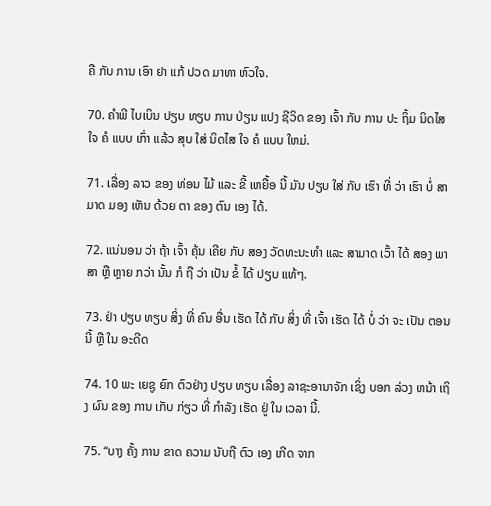ຄື ກັບ ການ ເອົາ ຢາ ແກ້ ປວດ ມາທາ ຫົວໃຈ.

70. ຄໍາພີ ໄບເບິນ ປຽບ ທຽບ ການ ປ່ຽນ ແປງ ຊີວິດ ຂອງ ເຈົ້າ ກັບ ການ ປະ ຖິ້ມ ນິດໄສ ໃຈ ຄໍ ແບບ ເກົ່າ ແລ້ວ ສຸບ ໃສ່ ນິດໄສ ໃຈ ຄໍ ແບບ ໃຫມ່.

71. ເລື່ອງ ລາວ ຂອງ ທ່ອນ ໄມ້ ແລະ ຂີ້ ເຫຍື້ອ ນີ້ ມັນ ປຽບ ໃສ່ ກັບ ເຮົາ ທີ່ ວ່າ ເຮົາ ບໍ່ ສາມາດ ມອງ ເຫັນ ດ້ວຍ ຕາ ຂອງ ຕົນ ເອງ ໄດ້.

72. ແນ່ນອນ ວ່າ ຖ້າ ເຈົ້າ ຄຸ້ນ ເຄີຍ ກັບ ສອງ ວັດທະນະທໍາ ແລະ ສາມາດ ເວົ້າ ໄດ້ ສອງ ພາສາ ຫຼື ຫຼາຍ ກວ່າ ນັ້ນ ກໍ ຖື ວ່າ ເປັນ ຂໍ້ ໄດ້ ປຽບ ແທ້ໆ.

73. ຢ່າ ປຽບ ທຽບ ສິ່ງ ທີ່ ຄົນ ອື່ນ ເຮັດ ໄດ້ ກັບ ສິ່ງ ທີ່ ເຈົ້າ ເຮັດ ໄດ້ ບໍ່ ວ່າ ຈະ ເປັນ ຕອນ ນີ້ ຫຼື ໃນ ອະດີດ

74. 10 ພະ ເຍຊູ ຍົກ ຕົວຢ່າງ ປຽບ ທຽບ ເລື່ອງ ລາຊະອານາຈັກ ເຊິ່ງ ບອກ ລ່ວງ ຫນ້າ ເຖິງ ຜົນ ຂອງ ການ ເກັບ ກ່ຽວ ທີ່ ກໍາລັງ ເຮັດ ຢູ່ ໃນ ເວລາ ນີ້.

75. “ບາງ ຄັ້ງ ການ ຂາດ ຄວາມ ນັບຖື ຕົວ ເອງ ເກີດ ຈາກ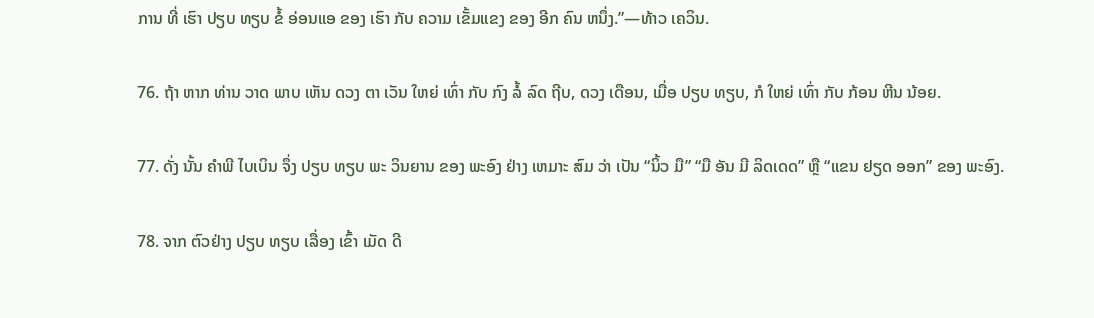ການ ທີ່ ເຮົາ ປຽບ ທຽບ ຂໍ້ ອ່ອນແອ ຂອງ ເຮົາ ກັບ ຄວາມ ເຂັ້ມແຂງ ຂອງ ອີກ ຄົນ ຫນຶ່ງ.”—ທ້າວ ເຄວິນ.

76. ຖ້າ ຫາກ ທ່ານ ວາດ ພາບ ເຫັນ ດວງ ຕາ ເວັນ ໃຫຍ່ ເທົ່າ ກັບ ກົງ ລໍ້ ລົດ ຖີບ, ດວງ ເດືອນ, ເມື່ອ ປຽບ ທຽບ, ກໍ ໃຫຍ່ ເທົ່າ ກັບ ກ້ອນ ຫີນ ນ້ອຍ.

77. ດັ່ງ ນັ້ນ ຄໍາພີ ໄບເບິນ ຈຶ່ງ ປຽບ ທຽບ ພະ ວິນຍານ ຂອງ ພະອົງ ຢ່າງ ເຫມາະ ສົມ ວ່າ ເປັນ “ນິ້ວ ມື” “ມື ອັນ ມີ ລິດເດດ” ຫຼື “ແຂນ ຢຽດ ອອກ” ຂອງ ພະອົງ.

78. ຈາກ ຕົວຢ່າງ ປຽບ ທຽບ ເລື່ອງ ເຂົ້າ ເມັດ ດີ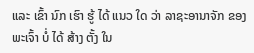ແລະ ເຂົ້າ ນົກ ເຮົາ ຮູ້ ໄດ້ ແນວ ໃດ ວ່າ ລາຊະອານາຈັກ ຂອງ ພະເຈົ້າ ບໍ່ ໄດ້ ສ້າງ ຕັ້ງ ໃນ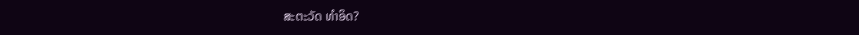ສະຕະວັດ ທໍາອິດ?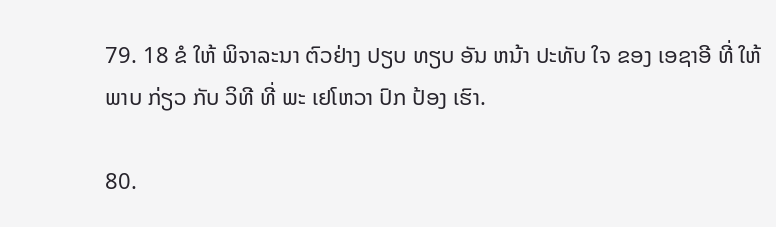79. 18 ຂໍ ໃຫ້ ພິຈາລະນາ ຕົວຢ່າງ ປຽບ ທຽບ ອັນ ຫນ້າ ປະທັບ ໃຈ ຂອງ ເອຊາອີ ທີ່ ໃຫ້ ພາບ ກ່ຽວ ກັບ ວິທີ ທີ່ ພະ ເຢໂຫວາ ປົກ ປ້ອງ ເຮົາ.

80.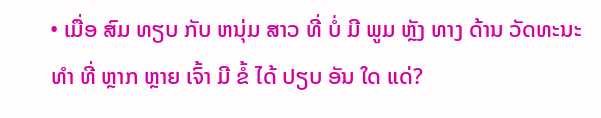• ເມື່ອ ສົມ ທຽບ ກັບ ຫນຸ່ມ ສາວ ທີ່ ບໍ່ ມີ ພູມ ຫຼັງ ທາງ ດ້ານ ວັດທະນະທໍາ ທີ່ ຫຼາກ ຫຼາຍ ເຈົ້າ ມີ ຂໍ້ ໄດ້ ປຽບ ອັນ ໃດ ແດ່?